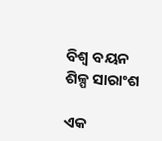ବିଶ୍ୱ ବୟନ ଶିଳ୍ପ ସାରାଂଶ

ଏକ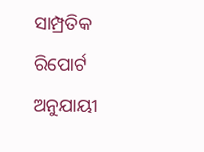ସାମ୍ପ୍ରତିକ ରିପୋର୍ଟ ଅନୁଯାୟୀ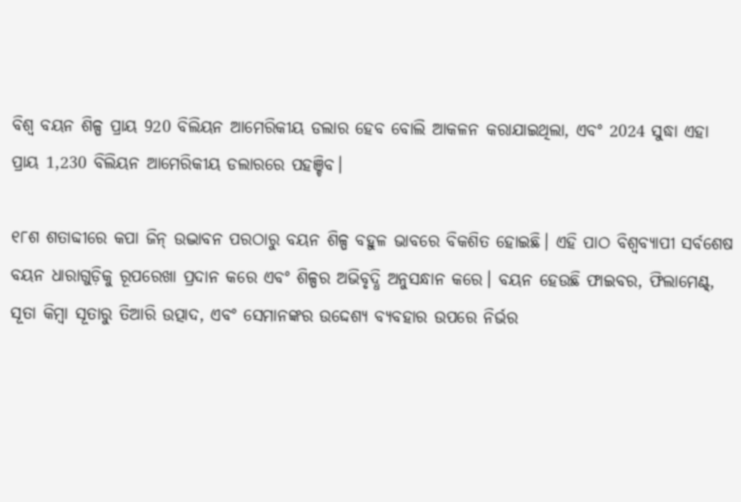ବିଶ୍ୱ ବୟନ ଶିଳ୍ପ ପ୍ରାୟ 920 ବିଲିୟନ ଆମେରିକୀୟ ଡଲାର ହେବ ବୋଲି ଆକଳନ କରାଯାଇଥିଲା, ଏବଂ 2024 ସୁଦ୍ଧା ଏହା ପ୍ରାୟ 1,230 ବିଲିୟନ ଆମେରିକୀୟ ଡଲାରରେ ପହଞ୍ଚିବ।

୧୮ଶ ଶତାବ୍ଦୀରେ କପା ଜିନ୍ ଉଦ୍ଭାବନ ପରଠାରୁ ବୟନ ଶିଳ୍ପ ବହୁଳ ଭାବରେ ବିକଶିତ ହୋଇଛି। ଏହି ପାଠ ବିଶ୍ୱବ୍ୟାପୀ ସର୍ବଶେଷ ବୟନ ଧାରାଗୁଡ଼ିକୁ ରୂପରେଖା ପ୍ରଦାନ କରେ ଏବଂ ଶିଳ୍ପର ଅଭିବୃଦ୍ଧି ଅନୁସନ୍ଧାନ କରେ। ବୟନ ହେଉଛି ଫାଇବର, ଫିଲାମେଣ୍ଟ୍, ସୂତା କିମ୍ବା ସୂତାରୁ ତିଆରି ଉତ୍ପାଦ, ଏବଂ ସେମାନଙ୍କର ଉଦ୍ଦେଶ୍ୟ ବ୍ୟବହାର ଉପରେ ନିର୍ଭର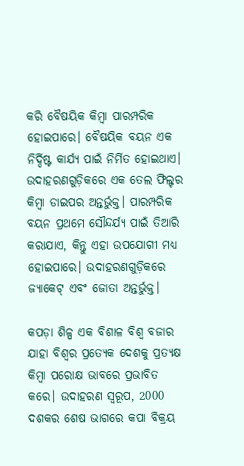କରି ବୈଷୟିକ କିମ୍ବା ପାରମ୍ପରିକ ହୋଇପାରେ। ବୈଷୟିକ ବୟନ ଏକ ନିର୍ଦ୍ଦିଷ୍ଟ କାର୍ଯ୍ୟ ପାଇଁ ନିର୍ମିତ ହୋଇଥାଏ। ଉଦାହରଣଗୁଡ଼ିକରେ ଏକ ତେଲ ଫିଲ୍ଟର କିମ୍ବା ଡାଇପର ଅନ୍ତର୍ଭୁକ୍ତ। ପାରମ୍ପରିକ ବୟନ ପ୍ରଥମେ ସୌନ୍ଦର୍ଯ୍ୟ ପାଇଁ ତିଆରି କରାଯାଏ, କିନ୍ତୁ ଏହା ଉପଯୋଗୀ ମଧ୍ୟ ହୋଇପାରେ। ଉଦାହରଣଗୁଡ଼ିକରେ ଜ୍ୟାକେଟ୍ ଏବଂ ଜୋତା ଅନ୍ତର୍ଭୁକ୍ତ।

କପଡ଼ା ଶିଳ୍ପ ଏକ ବିଶାଳ ବିଶ୍ୱ ବଜାର ଯାହା ବିଶ୍ୱର ପ୍ରତ୍ୟେକ ଦେଶକୁ ପ୍ରତ୍ୟକ୍ଷ କିମ୍ବା ପରୋକ୍ଷ ଭାବରେ ପ୍ରଭାବିତ କରେ। ଉଦାହରଣ ସ୍ୱରୂପ, 2000 ଦଶକର ଶେଷ ଭାଗରେ କପା ବିକ୍ରୟ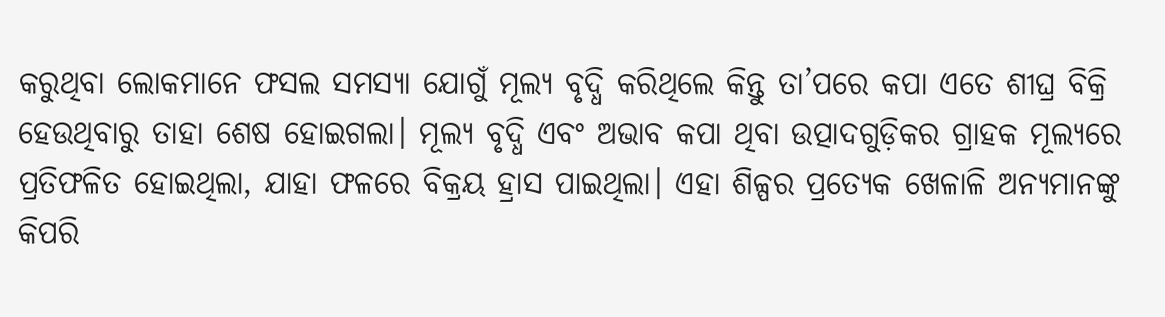କରୁଥିବା ଲୋକମାନେ ଫସଲ ସମସ୍ୟା ଯୋଗୁଁ ମୂଲ୍ୟ ବୃଦ୍ଧି କରିଥିଲେ କିନ୍ତୁ ତା’ପରେ କପା ଏତେ ଶୀଘ୍ର ବିକ୍ରି ହେଉଥିବାରୁ ତାହା ଶେଷ ହୋଇଗଲା। ମୂଲ୍ୟ ବୃଦ୍ଧି ଏବଂ ଅଭାବ କପା ଥିବା ଉତ୍ପାଦଗୁଡ଼ିକର ଗ୍ରାହକ ମୂଲ୍ୟରେ ପ୍ରତିଫଳିତ ହୋଇଥିଲା, ଯାହା ଫଳରେ ବିକ୍ରୟ ହ୍ରାସ ପାଇଥିଲା। ଏହା ଶିଳ୍ପର ପ୍ରତ୍ୟେକ ଖେଳାଳି ଅନ୍ୟମାନଙ୍କୁ କିପରି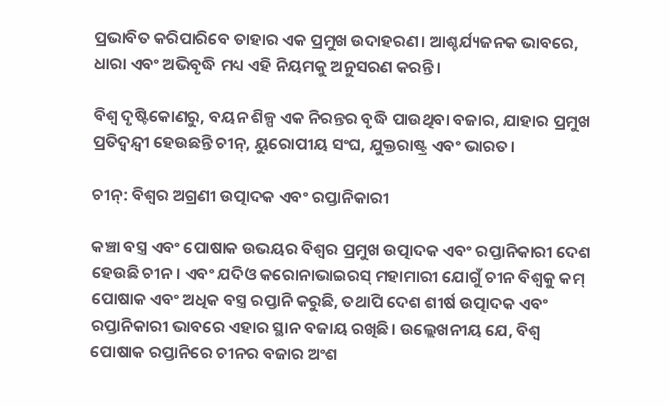ପ୍ରଭାବିତ କରିପାରିବେ ତାହାର ଏକ ପ୍ରମୁଖ ଉଦାହରଣ। ଆଶ୍ଚର୍ଯ୍ୟଜନକ ଭାବରେ, ଧାରା ଏବଂ ଅଭିବୃଦ୍ଧି ମଧ୍ୟ ଏହି ନିୟମକୁ ଅନୁସରଣ କରନ୍ତି।

ବିଶ୍ୱ ଦୃଷ୍ଟିକୋଣରୁ, ବୟନ ଶିଳ୍ପ ଏକ ନିରନ୍ତର ବୃଦ୍ଧି ପାଉଥିବା ବଜାର, ଯାହାର ପ୍ରମୁଖ ପ୍ରତିଦ୍ୱନ୍ଦ୍ୱୀ ହେଉଛନ୍ତି ଚୀନ୍, ୟୁରୋପୀୟ ସଂଘ, ଯୁକ୍ତରାଷ୍ଟ୍ର ଏବଂ ଭାରତ।

ଚୀନ୍: ବିଶ୍ୱର ଅଗ୍ରଣୀ ଉତ୍ପାଦକ ଏବଂ ରପ୍ତାନିକାରୀ

କଞ୍ଚା ବସ୍ତ୍ର ଏବଂ ପୋଷାକ ଉଭୟର ବିଶ୍ୱର ପ୍ରମୁଖ ଉତ୍ପାଦକ ଏବଂ ରପ୍ତାନିକାରୀ ଦେଶ ହେଉଛି ଚୀନ। ଏବଂ ଯଦିଓ କରୋନାଭାଇରସ୍ ମହାମାରୀ ଯୋଗୁଁ ଚୀନ ବିଶ୍ୱକୁ କମ୍ ପୋଷାକ ଏବଂ ଅଧିକ ବସ୍ତ୍ର ରପ୍ତାନି କରୁଛି, ତଥାପି ଦେଶ ଶୀର୍ଷ ଉତ୍ପାଦକ ଏବଂ ରପ୍ତାନିକାରୀ ଭାବରେ ଏହାର ସ୍ଥାନ ବଜାୟ ରଖିଛି। ଉଲ୍ଲେଖନୀୟ ଯେ, ବିଶ୍ୱ ପୋଷାକ ରପ୍ତାନିରେ ଚୀନର ବଜାର ଅଂଶ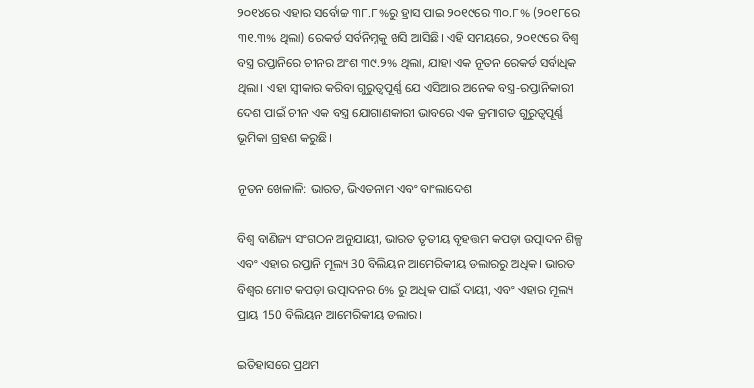୨୦୧୪ରେ ଏହାର ସର୍ବୋଚ୍ଚ ୩୮.୮%ରୁ ହ୍ରାସ ପାଇ ୨୦୧୯ରେ ୩୦.୮% (୨୦୧୮ରେ ୩୧.୩% ଥିଲା) ରେକର୍ଡ ସର୍ବନିମ୍ନକୁ ଖସି ଆସିଛି। ଏହି ସମୟରେ, ୨୦୧୯ରେ ବିଶ୍ୱ ବସ୍ତ୍ର ରପ୍ତାନିରେ ଚୀନର ଅଂଶ ୩୯.୨% ଥିଲା, ଯାହା ଏକ ନୂତନ ରେକର୍ଡ ସର୍ବାଧିକ ଥିଲା। ଏହା ସ୍ୱୀକାର କରିବା ଗୁରୁତ୍ୱପୂର୍ଣ୍ଣ ଯେ ଏସିଆର ଅନେକ ବସ୍ତ୍ର-ରପ୍ତାନିକାରୀ ଦେଶ ପାଇଁ ଚୀନ ଏକ ବସ୍ତ୍ର ଯୋଗାଣକାରୀ ଭାବରେ ଏକ କ୍ରମାଗତ ଗୁରୁତ୍ୱପୂର୍ଣ୍ଣ ଭୂମିକା ଗ୍ରହଣ କରୁଛି।

ନୂତନ ଖେଳାଳି: ଭାରତ, ଭିଏତନାମ ଏବଂ ବାଂଲାଦେଶ

ବିଶ୍ୱ ବାଣିଜ୍ୟ ସଂଗଠନ ଅନୁଯାୟୀ, ଭାରତ ତୃତୀୟ ବୃହତ୍ତମ କପଡ଼ା ଉତ୍ପାଦନ ଶିଳ୍ପ ଏବଂ ଏହାର ରପ୍ତାନି ମୂଲ୍ୟ 30 ବିଲିୟନ ଆମେରିକୀୟ ଡଲାରରୁ ଅଧିକ। ଭାରତ ବିଶ୍ୱର ମୋଟ କପଡ଼ା ଉତ୍ପାଦନର 6% ରୁ ଅଧିକ ପାଇଁ ଦାୟୀ, ଏବଂ ଏହାର ମୂଲ୍ୟ ପ୍ରାୟ 150 ବିଲିୟନ ଆମେରିକୀୟ ଡଲାର।

ଇତିହାସରେ ପ୍ରଥମ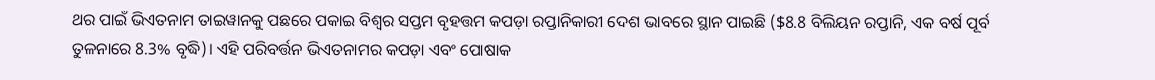ଥର ପାଇଁ ଭିଏତନାମ ତାଇୱାନକୁ ପଛରେ ପକାଇ ବିଶ୍ୱର ସପ୍ତମ ବୃହତ୍ତମ କପଡ଼ା ରପ୍ତାନିକାରୀ ଦେଶ ଭାବରେ ସ୍ଥାନ ପାଇଛି ($8.8 ବିଲିୟନ ରପ୍ତାନି, ଏକ ବର୍ଷ ପୂର୍ବ ତୁଳନାରେ 8.3% ବୃଦ୍ଧି)। ଏହି ପରିବର୍ତ୍ତନ ଭିଏତନାମର କପଡ଼ା ଏବଂ ପୋଷାକ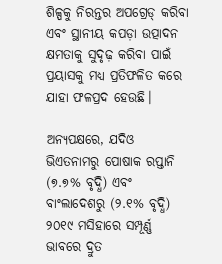ଶିଳ୍ପକୁ ନିରନ୍ତର ଅପଗ୍ରେଡ୍ କରିବା ଏବଂ ସ୍ଥାନୀୟ କପଡ଼ା ଉତ୍ପାଦନ କ୍ଷମତାକୁ ସୁଦୃଢ଼ କରିବା ପାଇଁ ପ୍ରୟାସକୁ ମଧ୍ୟ ପ୍ରତିଫଳିତ କରେ ଯାହା ଫଳପ୍ରଦ ହେଉଛି।

ଅନ୍ୟପକ୍ଷରେ, ଯଦିଓ ଭିଏତନାମରୁ ପୋଷାକ ରପ୍ତାନି (୭.୭% ବୃଦ୍ଧି) ଏବଂ ବାଂଲାଦେଶରୁ (୨.୧% ବୃଦ୍ଧି) ୨୦୧୯ ମସିହାରେ ସମ୍ପୂର୍ଣ୍ଣ ଭାବରେ ଦ୍ରୁତ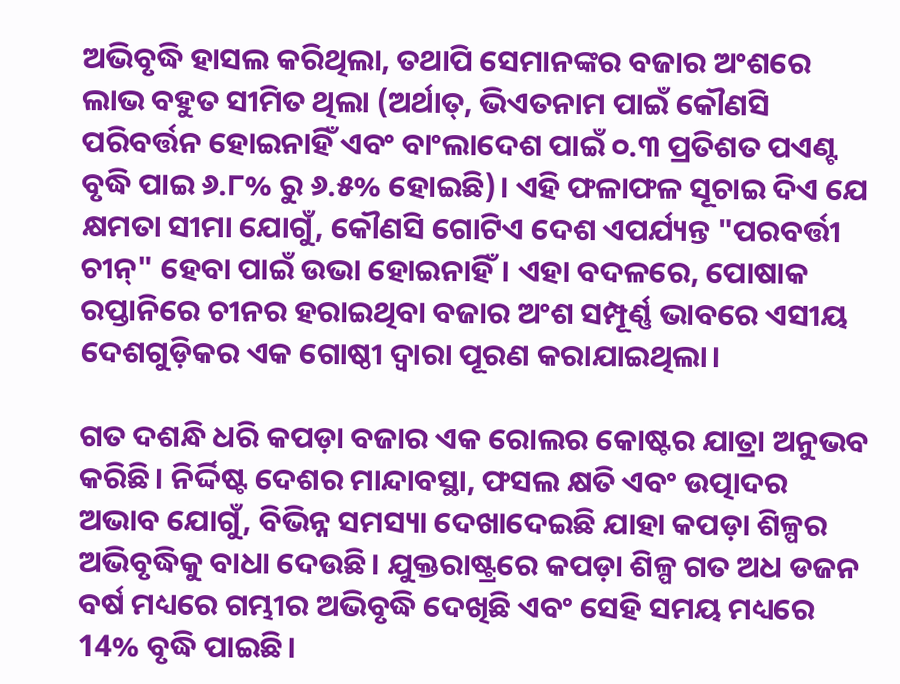ଅଭିବୃଦ୍ଧି ହାସଲ କରିଥିଲା, ତଥାପି ସେମାନଙ୍କର ବଜାର ଅଂଶରେ ଲାଭ ବହୁତ ସୀମିତ ଥିଲା (ଅର୍ଥାତ୍, ଭିଏତନାମ ପାଇଁ କୌଣସି ପରିବର୍ତ୍ତନ ହୋଇନାହିଁ ଏବଂ ବାଂଲାଦେଶ ପାଇଁ ୦.୩ ପ୍ରତିଶତ ପଏଣ୍ଟ ବୃଦ୍ଧି ପାଇ ୬.୮% ରୁ ୬.୫% ହୋଇଛି)। ଏହି ଫଳାଫଳ ସୂଚାଇ ଦିଏ ଯେ କ୍ଷମତା ସୀମା ଯୋଗୁଁ, କୌଣସି ଗୋଟିଏ ଦେଶ ଏପର୍ଯ୍ୟନ୍ତ "ପରବର୍ତ୍ତୀ ଚୀନ୍" ହେବା ପାଇଁ ଉଭା ହୋଇନାହିଁ। ଏହା ବଦଳରେ, ପୋଷାକ ରପ୍ତାନିରେ ଚୀନର ହରାଇଥିବା ବଜାର ଅଂଶ ସମ୍ପୂର୍ଣ୍ଣ ଭାବରେ ଏସୀୟ ଦେଶଗୁଡ଼ିକର ଏକ ଗୋଷ୍ଠୀ ଦ୍ୱାରା ପୂରଣ କରାଯାଇଥିଲା।

ଗତ ଦଶନ୍ଧି ଧରି କପଡ଼ା ବଜାର ଏକ ରୋଲର କୋଷ୍ଟର ଯାତ୍ରା ଅନୁଭବ କରିଛି। ନିର୍ଦ୍ଦିଷ୍ଟ ଦେଶର ମାନ୍ଦାବସ୍ଥା, ଫସଲ କ୍ଷତି ଏବଂ ଉତ୍ପାଦର ଅଭାବ ଯୋଗୁଁ, ବିଭିନ୍ନ ସମସ୍ୟା ଦେଖାଦେଇଛି ଯାହା କପଡ଼ା ଶିଳ୍ପର ଅଭିବୃଦ୍ଧିକୁ ବାଧା ଦେଉଛି। ଯୁକ୍ତରାଷ୍ଟ୍ରରେ କପଡ଼ା ଶିଳ୍ପ ଗତ ଅଧ ଡଜନ ବର୍ଷ ମଧ୍ୟରେ ଗମ୍ଭୀର ଅଭିବୃଦ୍ଧି ଦେଖିଛି ଏବଂ ସେହି ସମୟ ମଧ୍ୟରେ 14% ବୃଦ୍ଧି ପାଇଛି।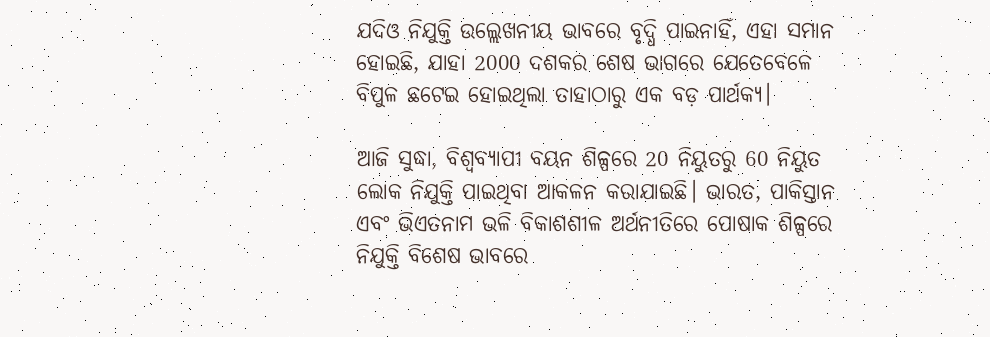ଯଦିଓ ନିଯୁକ୍ତି ଉଲ୍ଲେଖନୀୟ ଭାବରେ ବୃଦ୍ଧି ପାଇନାହିଁ, ଏହା ସମାନ ହୋଇଛି, ଯାହା 2000 ଦଶକର ଶେଷ ଭାଗରେ ଯେତେବେଳେ ବିପୁଳ ଛଟେଇ ହୋଇଥିଲା ତାହାଠାରୁ ଏକ ବଡ଼ ପାର୍ଥକ୍ୟ।

ଆଜି ସୁଦ୍ଧା, ବିଶ୍ୱବ୍ୟାପୀ ବୟନ ଶିଳ୍ପରେ 20 ନିୟୁତରୁ 60 ନିୟୁତ ଲୋକ ନିଯୁକ୍ତି ପାଇଥିବା ଆକଳନ କରାଯାଇଛି। ଭାରତ, ପାକିସ୍ତାନ ଏବଂ ଭିଏତନାମ ଭଳି ବିକାଶଶୀଳ ଅର୍ଥନୀତିରେ ପୋଷାକ ଶିଳ୍ପରେ ନିଯୁକ୍ତି ବିଶେଷ ଭାବରେ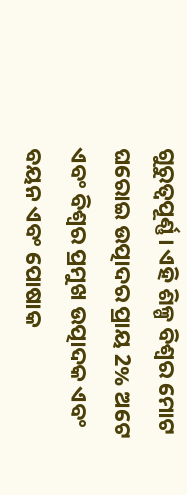ଗୁରୁତ୍ୱପୂର୍ଣ୍ଣ। ଏହି ଶିଳ୍ପ ବିଶ୍ୱର ମୋଟ ଘରୋଇ ଉତ୍ପାଦର ପ୍ରାୟ 2% ଅଟେ ଏବଂ ବିଶ୍ୱର ପ୍ରମୁଖ ଉତ୍ପାଦକ ଏବଂ ବୟନ ଏବଂ ପୋଷାକ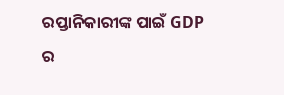ରପ୍ତାନିକାରୀଙ୍କ ପାଇଁ GDP ର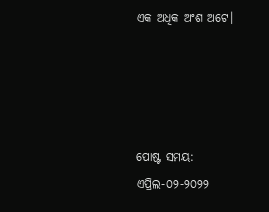ଏକ ଅଧିକ ଅଂଶ ଅଟେ।




ପୋଷ୍ଟ ସମୟ: ଏପ୍ରିଲ-୦୨-୨୦୨୨